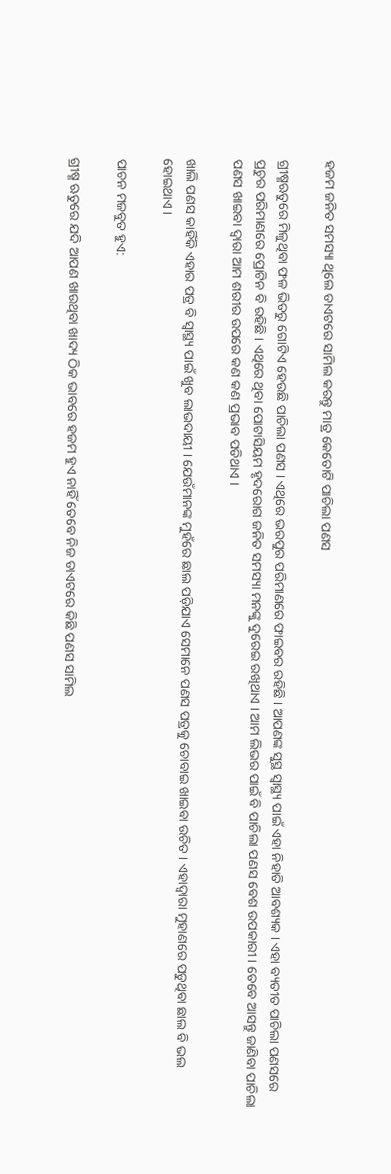ହଜମ ଜନିତ ସମସ୍ୟା ଥିଲେ ଡାଏଟରେ ସାମିଲ କରନ୍ତୁ ମାତ୍ର କେତୋଟି ପାଚିଲା ପଣସ

ଗ୍ରୀଷ୍ମଋତୁରେ ମିଳୁଥିବା ଫଳ ଭିତରୁ ଗୋଟିଏ ହେଉଛି ପାଚିଲା ପଣସ । ଏଥିରେ ଭରପୁର ପରିମାଣରେ ଫାଇବର ରହିଛି । ଆପଣଙ୍କ ସୁସ୍ଥ ସ୍ୱାସ୍ଥ୍ୟ ପାଇଁ ଏହା ନିହାତି ଆବଶ୍ୟକ । ଏହା ବ୍ୟତୀତ ପାଚିଲା ପଣସରେ ପ୍ରଚୁର ପରିମାଣରେ ପ୍ରୋଟିନ ବି ରହିଛି । ଏଥିରେ ଥିବା ପୋଟାସିୟମ ହୃଦରୋଗ ଜନିତ ସମସ୍ୟା ମନଙ୍କୁ ଦୁରେଇ ରଖିଥାଏ । ଆମ ଲିଭର ପାଇଁ ବି ପାଚିଲା ପଣସ ବେଶ ଉପକାରୀ । ତେବେ ଆସନ୍ତୁ ଜାଣିବା ପାଚିଲା ପଣସ ଖାଇବା ଦ୍ୱାରା ଆମ ଶରୀର ଉପରେ କଣ କଣ ପ୍ରଭାବ ପଡିଥାଏ ।

ଖାଲି ପଣସ କାହିଁକି ଏହାର ପତ୍ର ବି ସ୍ୱାସ୍ଥ୍ୟ ପାଇଁ ଖୁବ ଲାଭଦାୟୀ । ଯେଉଁମାନଙ୍କ ମୁହଁରେ ଛାଲ ପଡ଼ିଯାଏ ସେମାନେ ପଣସ ପତ୍ରକୁ ଚୋବାଇ ଖାଇବା ଉଚିତ । ଏହାଦ୍ୱାରା ମୁହାଣରେ ପଡୁଥିବା ଛାଲ ବି ଭଲ ହୋଇଥାଏ ।

ପାଚନ ମଜବୁତ ହୁଏ:

ଗ୍ରୀଷ୍ମ ଋତୁରେ ଯଦି ଆପଣ ଖାଉଥିବା ଖାଦ୍ୟ ଠିକ ଭାବରେ ହଜମ ହୁଏ ନାହିଁ ତେବେ ନିଜ ଡାଏଟରେ କିଛି ପଣସ ସାମିଲ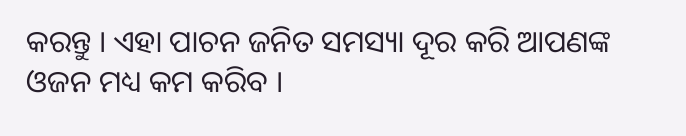କରନ୍ତୁ । ଏହା ପାଚନ ଜନିତ ସମସ୍ୟା ଦୂର କରି ଆପଣଙ୍କ ଓଜନ ମଧ୍ୟ କମ କରିବ ।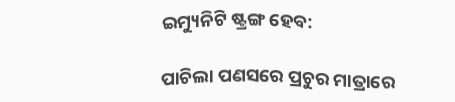ଇମ୍ୟୁନିଟି ଷ୍ଟ୍ରଙ୍ଗ ହେବ:

ପାଚିଲା ପଣସରେ ପ୍ରଚୁର ମାତ୍ରାରେ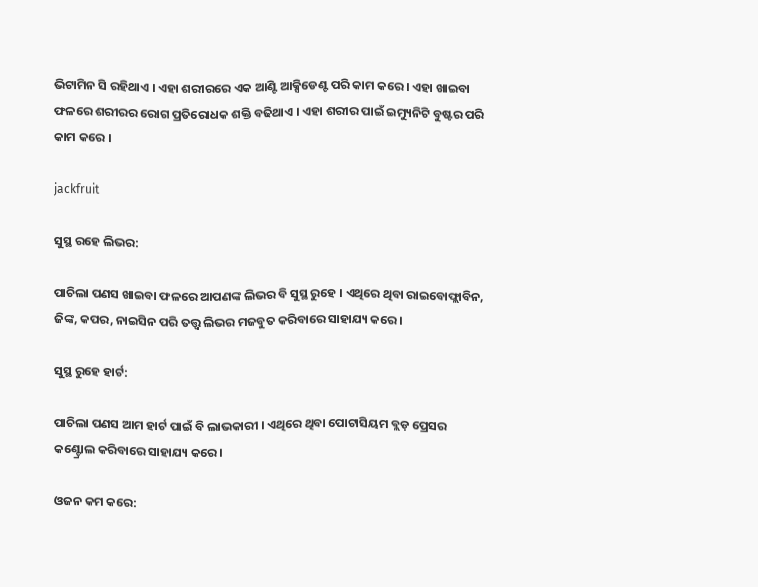ଭିଟାମିନ ସି ରହିଥାଏ । ଏହା ଶରୀରରେ ଏକ ଆଣ୍ଟି ଆକ୍ସିଡେଣ୍ଟ ପରି କାମ କରେ । ଏହା ଖାଇବା ଫଳରେ ଶରୀରର ରୋଗ ପ୍ରତିରୋଧକ ଶକ୍ତି ବଢିଥାଏ । ଏହା ଶରୀର ପାଇଁ ଇମ୍ୟୁନିଟି ବୁଷ୍ଟର ପରି କାମ କରେ ।

jackfruit

ସୁସ୍ଥ ରହେ ଲିଭର:

ପାଚିଲା ପଣସ ଖାଇବା ଫଳରେ ଆପଣଙ୍କ ଲିଭର ବି ସୁସ୍ଥ ରୁହେ । ଏଥିରେ ଥିବା ରାଇବୋଫ୍ଲାବିନ, ଜିଙ୍କ, କପର, ନାଇସିନ ପରି ତତ୍ତ୍ୱ ଲିଭର ମଜବୁତ କରିବାରେ ସାହାଯ୍ୟ କରେ ।

ସୁସ୍ଥ ରୁହେ ହାର୍ଟ:

ପାଚିଲା ପଣସ ଆମ ହାର୍ଟ ପାଇଁ ବି ଲାଭକାରୀ । ଏଥିରେ ଥିବା ପୋଟାସିୟମ ବ୍ଲଡ଼ ପ୍ରେସର କଣ୍ଟ୍ରୋଲ କରିବାରେ ସାହାଯ୍ୟ କରେ ।

ଓଜନ କମ କରେ: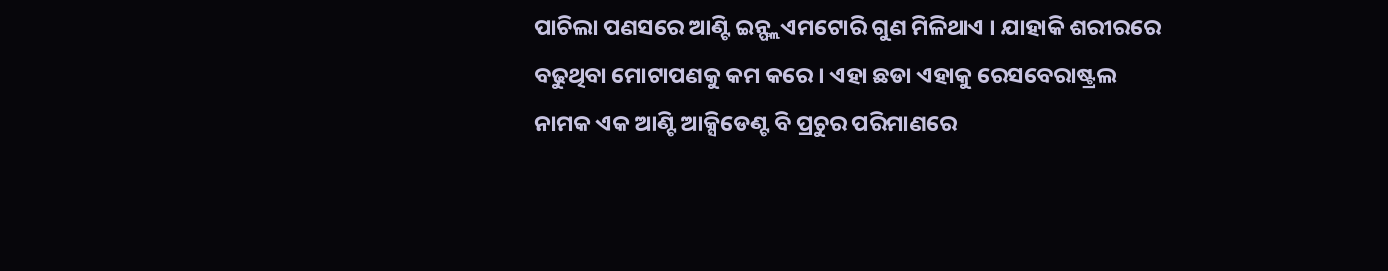ପାଚିଲା ପଣସରେ ଆଣ୍ଟି ଇନ୍ଫ୍ଲଏମଟୋରି ଗୁଣ ମିଳିଥାଏ । ଯାହାକି ଶରୀରରେ ବଢୁଥିବା ମୋଟାପଣକୁ କମ କରେ । ଏହା ଛଡା ଏହାକୁ ରେସବେରାଷ୍ଟ୍ରଲ ନାମକ ଏକ ଆଣ୍ଟି ଆକ୍ସିଡେଣ୍ଟ ବି ପ୍ରଚୁର ପରିମାଣରେ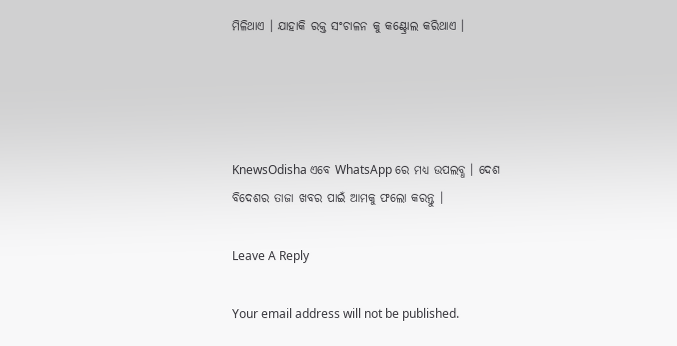ମିଳିଥାଏ । ଯାହାକି ରକ୍ତ ସଂଚାଳନ କୁ କଣ୍ଟ୍ରୋଲ କରିଥାଏ ।




KnewsOdisha ଏବେ WhatsApp ରେ ମଧ୍ୟ ଉପଲବ୍ଧ । ଦେଶ ବିଦେଶର ତାଜା ଖବର ପାଇଁ ଆମକୁ ଫଲୋ କରନ୍ତୁ ।

Leave A Reply

Your email address will not be published.